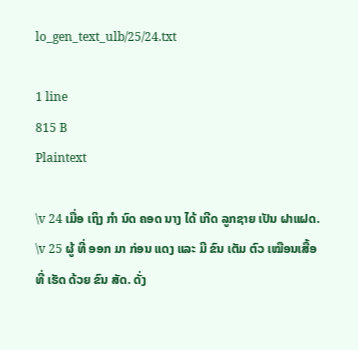lo_gen_text_ulb/25/24.txt

1 line
815 B
Plaintext

\v 24 ເມື່ອ ເຖິງ ກຳ ນົດ ຄອດ ນາງ ໄດ້ ເກີດ ລູກຊາຍ ເປັນ ຝາແຝດ. \v 25 ຜູ້ ທີ່ ອອກ ມາ ກ່ອນ ແດງ ແລະ ມີ ຂົນ ເຕັມ ຕົວ ເໝືອນເສື້ອ ທີ່ ເຮັດ ດ້ວຍ ຂົນ ສັດ. ດັ່ງ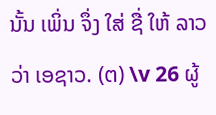ນັ້ນ ເພິ່ນ ຈຶ່ງ ໃສ່ ຊື່ ໃຫ້ ລາວ ວ່າ ເອຊາວ. (ຕ) \v 26 ຜູ້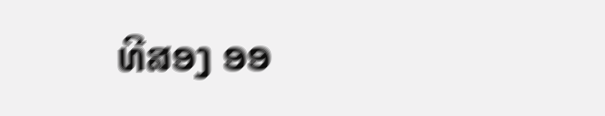ທີສອງ ອອ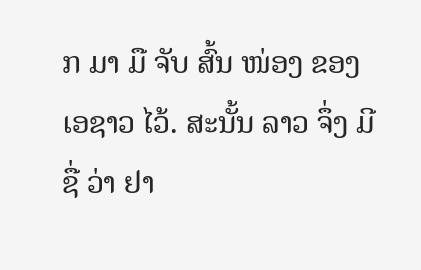ກ ມາ ມື ຈັບ ສົ້ນ ໜ່ອງ ຂອງ ເອຊາວ ໄວ້. ສະນັ້ນ ລາວ ຈຶ່ງ ມີ ຊື່ ວ່າ ຢາ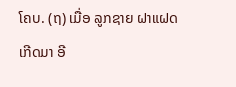ໂຄບ. (ຖ) ເມື່ອ ລູກຊາຍ ຝາແຝດ ເກີດມາ ອີ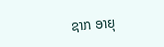ຊາກ ອາຍຸ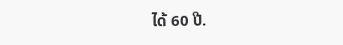ໄດ້ 60 ປີ.